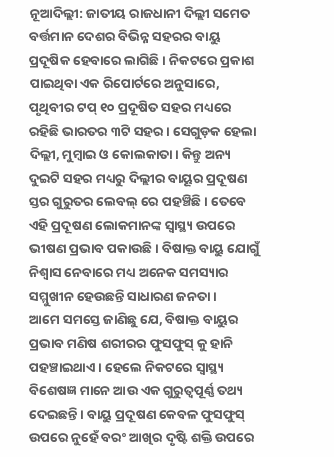ନୂଆଦିଲ୍ଲୀ: ଜାତୀୟ ରାଜଧାନୀ ଦିଲ୍ଲୀ ସମେତ ବର୍ତ୍ତମାନ ଦେଶର ବିଭିନ୍ନ ସହରର ବାୟୁ ପ୍ରଦୂଷିକ ହେବାରେ ଲାଗିଛି । ନିକଟରେ ପ୍ରକାଶ ପାଇଥିବା ଏକ ରିପୋର୍ଟରେ ଅନୁସାରେ, ପୃଥିବୀର ଟପ୍ ୧୦ ପ୍ରଦୂଷିତ ସହର ମଧ୍ୟରେ ରହିଛି ଭାରତର ୩ଟି ସହର । ସେଗୁଡ଼କ ହେଲା ଦିଲ୍ଲୀ, ମୁମ୍ବାଇ ଓ କୋଲକାତା । କିନ୍ତୁ ଅନ୍ୟ ଦୁଇଟି ସହର ମଧ୍ୟରୁ ଦିଲ୍ଲୀର ବାୟୂର ପ୍ରଦୂଷଣ ସ୍ତର ଗୁରୁତର ଲେବଲ୍ ରେ ପହଞ୍ଚିଛି । ତେବେ ଏହି ପ୍ରଦୂଷଣ ଲୋକମାନଙ୍କ ସ୍ୱାସ୍ଥ୍ୟ ଉପରେ ଭୀଷଣ ପ୍ରଭାବ ପକାଉଛି । ବିଷାକ୍ତ ବାୟୁ ଯୋଗୁଁ ନିଶ୍ୱାସ ନେବାରେ ମଧ୍ୟ ଅନେକ ସମସ୍ୟାର ସମ୍ମୁଖୀନ ହେଉଛନ୍ତି ସାଧାରଣ ଜନତା ।
ଆମେ ସମସ୍ତେ ଜାଣିଛୁ ଯେ, ବିଷାକ୍ତ ବାୟୁର ପ୍ରଭାବ ମଣିଷ ଶରୀରର ଫୁସଫୁସ୍ କୁ ହାନି ପହଞ୍ଚାଇଥାଏ । ହେଲେ ନିକଟରେ ସ୍ୱାସ୍ଥ୍ୟ ବିଶେଷଜ୍ଞ ମାନେ ଆଉ ଏକ ଗୁରୁତ୍ୱପୂର୍ଣ୍ଣ ତଥ୍ୟ ଦେଇଛନ୍ତି । ବାୟୁ ପ୍ରଦୂଷଣ କେବଳ ଫୁସଫୁସ୍ ଉପରେ ନୁହେଁ ବରଂ ଆଖିର ଦୃଷ୍ଟି ଶକ୍ତି ଉପରେ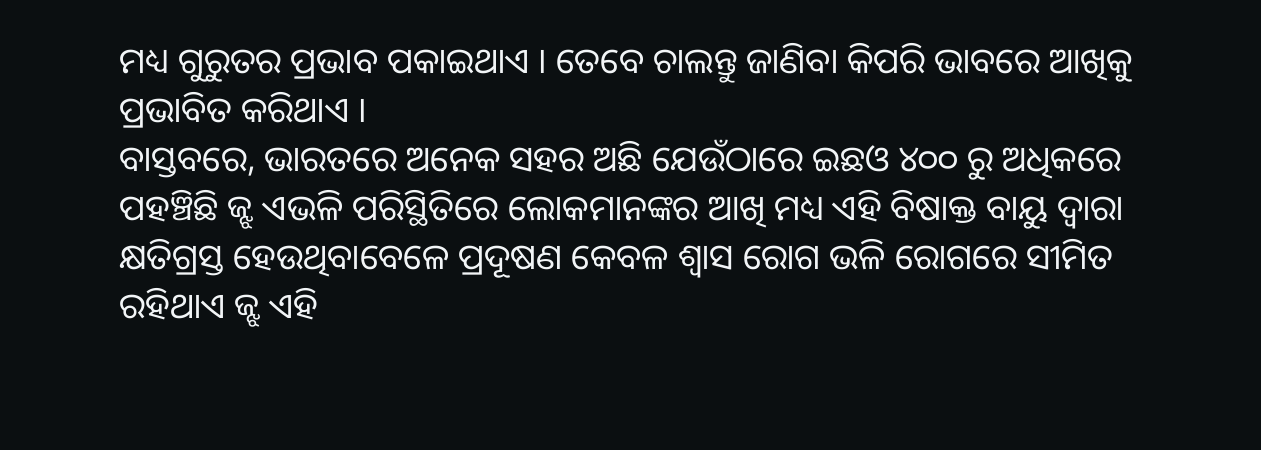ମଧ୍ୟ ଗୁରୁତର ପ୍ରଭାବ ପକାଇଥାଏ । ତେବେ ଚାଲନ୍ତୁ ଜାଣିବା କିପରି ଭାବରେ ଆଖିକୁ ପ୍ରଭାବିତ କରିଥାଏ ।
ବାସ୍ତବରେ, ଭାରତରେ ଅନେକ ସହର ଅଛି ଯେଉଁଠାରେ ଇଛଓ ୪୦୦ ରୁ ଅଧିକରେ ପହଞ୍ଚିଛି ଜ୍ଝ ଏଭଳି ପରିସ୍ଥିତିରେ ଲୋକମାନଙ୍କର ଆଖି ମଧ୍ୟ ଏହି ବିଷାକ୍ତ ବାୟୁ ଦ୍ୱାରା କ୍ଷତିଗ୍ରସ୍ତ ହେଉଥିବାବେଳେ ପ୍ରଦୂଷଣ କେବଳ ଶ୍ୱାସ ରୋଗ ଭଳି ରୋଗରେ ସୀମିତ ରହିଥାଏ ଜ୍ଝ ଏହି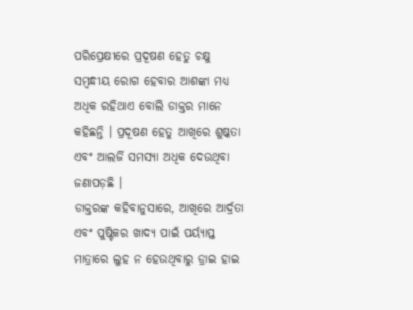ପରିପ୍ରେକ୍ଷୀରେ ପ୍ରଦୂଷଣ ହେତୁ ଚକ୍ଷୁ ସମ୍ବନ୍ଧୀୟ ରୋଗ ହେବାର ଆଶଙ୍କା ମଧ୍ୟ ଅଧିକ ରହିଥାଏ ବୋଲି ଡାକ୍ତର ମାନେ କହିଛନ୍ତି । ପ୍ରଦୂଷଣ ହେତୁ ଆଖିରେ ଶୁଷ୍କତା ଏବଂ ଆଲର୍ଜି ସମସ୍ୟା ଅଧିକ ଦେଉଥିବା ଜଣାପଡ଼ଛି ।
ଡାକ୍ତରଙ୍କ କହିବାନୁସାରେ, ଆଖିରେ ଆର୍ଦ୍ରତା ଏବଂ ପୁଷ୍ଟିକର ଖାଦ୍ୟ ପାଇଁ ପର୍ୟ୍ୟାପ୍ତ ମାତ୍ରାରେ ଲୁହ ନ ହେଉଥିବାରୁ ଡ୍ରାଇ ହାଇ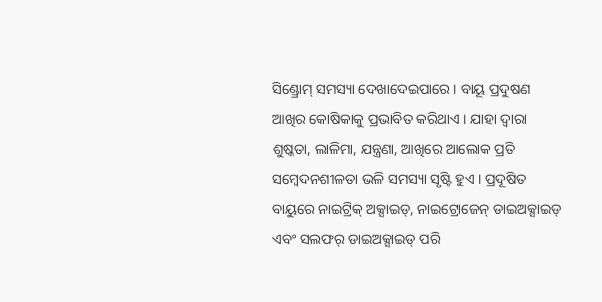ସିଣ୍ଡ୍ରୋମ୍ ସମସ୍ୟା ଦେଖାଦେଇପାରେ । ବାୟୂ ପ୍ରଦୁଷଣ ଆଖିର କୋଷିକାକୁ ପ୍ରଭାବିତ କରିଥାଏ । ଯାହା ଦ୍ୱାରା ଶୁଷ୍କତା, ଲାଳିମା, ଯନ୍ତ୍ରଣା, ଆଖିରେ ଆଲୋକ ପ୍ରତି ସମ୍ବେଦନଶୀଳତା ଭଳି ସମସ୍ୟା ସୃଷ୍ଟି ହୁଏ । ପ୍ରଦୂଷିତ ବାୟୁରେ ନାଇଟ୍ରିକ୍ ଅକ୍ସାଇଡ୍, ନାଇଟ୍ରୋଜେନ୍ ଡାଇଅକ୍ସାଇଡ୍ ଏବଂ ସଲଫର୍ ଡାଇଅକ୍ସାଇଡ୍ ପରି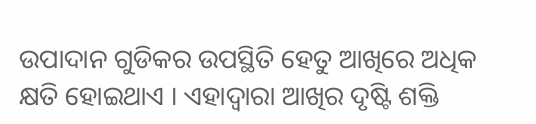ଉପାଦାନ ଗୁଡିକର ଉପସ୍ଥିତି ହେତୁ ଆଖିରେ ଅଧିକ କ୍ଷତି ହୋଇଥାଏ । ଏହାଦ୍ୱାରା ଆଖିର ଦୃଷ୍ଟି ଶକ୍ତି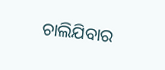ଚାଲିଯିବାର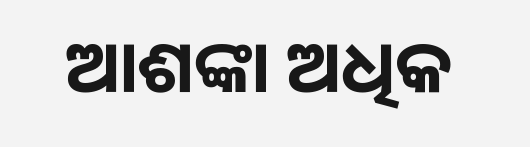ଆଶଙ୍କା ଅଧିକ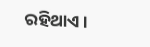ରହିଥାଏ ।